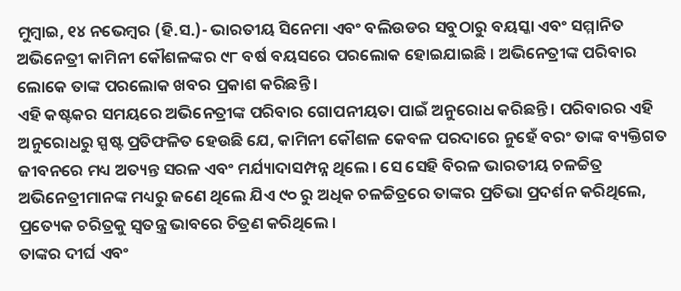ମୁମ୍ବାଇ, ୧୪ ନଭେମ୍ବର (ହି.ସ.)- ଭାରତୀୟ ସିନେମା ଏବଂ ବଲିଉଡର ସବୁଠାରୁ ବୟସ୍କା ଏବଂ ସମ୍ମାନିତ ଅଭିନେତ୍ରୀ କାମିନୀ କୌଶଳଙ୍କର ୯୮ ବର୍ଷ ବୟସରେ ପରଲୋକ ହୋଇଯାଇଛି । ଅଭିନେତ୍ରୀଙ୍କ ପରିବାର ଲୋକେ ତାଙ୍କ ପରଲୋକ ଖବର ପ୍ରକାଶ କରିଛନ୍ତି ।
ଏହି କଷ୍ଟକର ସମୟରେ ଅଭିନେତ୍ରୀଙ୍କ ପରିବାର ଗୋପନୀୟତା ପାଇଁ ଅନୁରୋଧ କରିଛନ୍ତି । ପରିବାରର ଏହି ଅନୁରୋଧରୁ ସ୍ପଷ୍ଟ ପ୍ରତିଫଳିତ ହେଉଛି ଯେ, କାମିନୀ କୌଶଳ କେବଳ ପରଦାରେ ନୁହେଁ ବରଂ ତାଙ୍କ ବ୍ୟକ୍ତିଗତ ଜୀବନରେ ମଧ୍ୟ ଅତ୍ୟନ୍ତ ସରଳ ଏବଂ ମର୍ଯ୍ୟାଦାସମ୍ପନ୍ନ ଥିଲେ । ସେ ସେହି ବିରଳ ଭାରତୀୟ ଚଳଚ୍ଚିତ୍ର ଅଭିନେତ୍ରୀମାନଙ୍କ ମଧ୍ୟରୁ ଜଣେ ଥିଲେ ଯିଏ ୯୦ ରୁ ଅଧିକ ଚଳଚ୍ଚିତ୍ରରେ ତାଙ୍କର ପ୍ରତିଭା ପ୍ରଦର୍ଶନ କରିଥିଲେ, ପ୍ରତ୍ୟେକ ଚରିତ୍ରକୁ ସ୍ୱତନ୍ତ୍ର ଭାବରେ ଚିତ୍ରଣ କରିଥିଲେ ।
ତାଙ୍କର ଦୀର୍ଘ ଏବଂ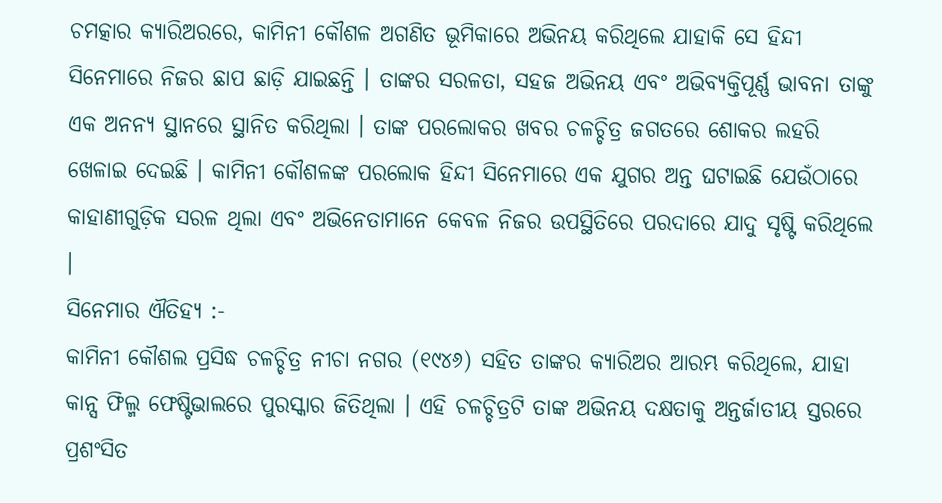ଚମତ୍କାର କ୍ୟାରିଅରରେ, କାମିନୀ କୌଶଳ ଅଗଣିତ ଭୂମିକାରେ ଅଭିନୟ କରିଥିଲେ ଯାହାକି ସେ ହିନ୍ଦୀ ସିନେମାରେ ନିଜର ଛାପ ଛାଡ଼ି ଯାଇଛନ୍ତି । ତାଙ୍କର ସରଳତା, ସହଜ ଅଭିନୟ ଏବଂ ଅଭିବ୍ୟକ୍ତିପୂର୍ଣ୍ଣ ଭାବନା ତାଙ୍କୁ ଏକ ଅନନ୍ୟ ସ୍ଥାନରେ ସ୍ଥାନିତ କରିଥିଲା । ତାଙ୍କ ପରଲୋକର ଖବର ଚଳଚ୍ଚିତ୍ର ଜଗତରେ ଶୋକର ଲହରି ଖେଳାଇ ଦେଇଛି । କାମିନୀ କୌଶଳଙ୍କ ପରଲୋକ ହିନ୍ଦୀ ସିନେମାରେ ଏକ ଯୁଗର ଅନ୍ତ ଘଟାଇଛି ଯେଉଁଠାରେ କାହାଣୀଗୁଡ଼ିକ ସରଳ ଥିଲା ଏବଂ ଅଭିନେତାମାନେ କେବଳ ନିଜର ଉପସ୍ଥିତିରେ ପରଦାରେ ଯାଦୁ ସୃଷ୍ଟି କରିଥିଲେ ।
ସିନେମାର ଐତିହ୍ୟ :-
କାମିନୀ କୌଶଲ ପ୍ରସିଦ୍ଧ ଚଳଚ୍ଚିତ୍ର ନୀଚା ନଗର (୧୯୪୬) ସହିତ ତାଙ୍କର କ୍ୟାରିଅର ଆରମ୍ଭ କରିଥିଲେ, ଯାହା କାନ୍ସ ଫିଲ୍ମ ଫେଷ୍ଟିଭାଲରେ ପୁରସ୍କାର ଜିତିଥିଲା । ଏହି ଚଳଚ୍ଚିତ୍ରଟି ତାଙ୍କ ଅଭିନୟ ଦକ୍ଷତାକୁ ଅନ୍ତର୍ଜାତୀୟ ସ୍ତରରେ ପ୍ରଶଂସିତ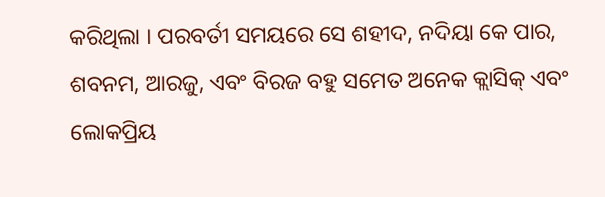କରିଥିଲା । ପରବର୍ତୀ ସମୟରେ ସେ ଶହୀଦ, ନଦିୟା କେ ପାର, ଶବନମ, ଆରଜୁ, ଏବଂ ବିରଜ ବହୁ ସମେତ ଅନେକ କ୍ଲାସିକ୍ ଏବଂ ଲୋକପ୍ରିୟ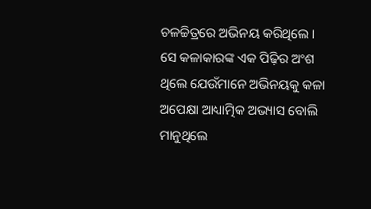ଚଳଚ୍ଚିତ୍ରରେ ଅଭିନୟ କରିଥିଲେ । ସେ କଳାକାରଙ୍କ ଏକ ପିଢ଼ିର ଅଂଶ ଥିଲେ ଯେଉଁମାନେ ଅଭିନୟକୁ କଳା ଅପେକ୍ଷା ଆଧ୍ୟାତ୍ମିକ ଅଭ୍ୟାସ ବୋଲି ମାନୁଥିଲେ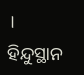।
ହିନ୍ଦୁସ୍ଥାନ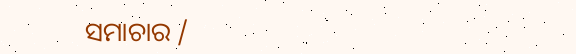ସମାଚାର /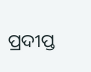ପ୍ରଦୀପ୍ତ